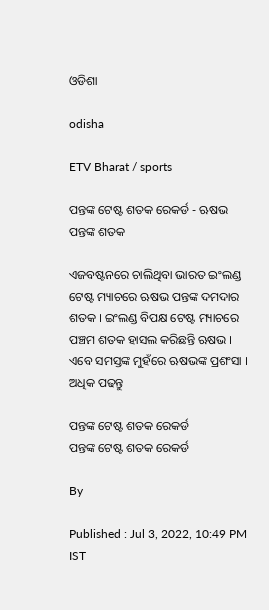ଓଡିଶା

odisha

ETV Bharat / sports

ପନ୍ତଙ୍କ ଟେଷ୍ଟ ଶତକ ରେକର୍ଡ - ଋଷଭ ପନ୍ତଙ୍କ ଶତକ

ଏଜବଷ୍ଟନରେ ଚାଲିଥିବା ଭାରତ ଇଂଲଣ୍ଡ ଟେଷ୍ଟ ମ୍ୟାଚରେ ଋଷଭ ପନ୍ତଙ୍କ ଦମଦାର ଶତକ । ଇଂଲଣ୍ଡ ବିପକ୍ଷ ଟେଷ୍ଟ ମ୍ୟାଚରେ ପଞ୍ଚମ ଶତକ ହାସଲ କରିଛନ୍ତି ଋଷଭ । ଏବେ ସମସ୍ତଙ୍କ ମୁହଁରେ ଋଷଭଙ୍କ ପ୍ରଶଂସା । ଅଧିକ ପଢନ୍ତୁ

ପନ୍ତଙ୍କ ଟେଷ୍ଟ ଶତକ ରେକର୍ଡ
ପନ୍ତଙ୍କ ଟେଷ୍ଟ ଶତକ ରେକର୍ଡ

By

Published : Jul 3, 2022, 10:49 PM IST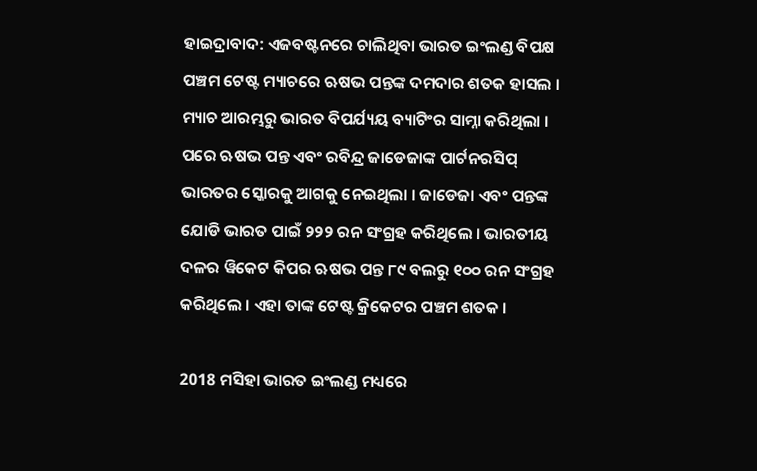ହାଇଦ୍ରାବାଦ: ଏଜବଷ୍ଟନରେ ଚାଲିଥିବା ଭାରତ ଇଂଲଣ୍ଡ ବିପକ୍ଷ ପଞ୍ଚମ ଟେଷ୍ଟ ମ୍ୟାଚରେ ଋଷଭ ପନ୍ତଙ୍କ ଦମଦାର ଶତକ ହାସଲ । ମ୍ୟାଚ ଆରମ୍ଭରୁ ଭାରତ ବିପର୍ଯ୍ୟୟ ବ୍ୟାଟିଂର ସାମ୍ନା କରିଥିଲା । ପରେ ଋଷଭ ପନ୍ତ ଏବଂ ରବିନ୍ଦ୍ର ଜାଡେଜାଙ୍କ ପାର୍ଟନରସିପ୍ ଭାରତର ସ୍କୋରକୁ ଆଗକୁ ନେଇଥିଲା । ଜାଡେଜା ଏବଂ ପନ୍ତଙ୍କ ଯୋଡି ଭାରତ ପାଇଁ ୨୨୨ ରନ ସଂଗ୍ରହ କରିଥିଲେ । ଭାରତୀୟ ଦଳର ୱିକେଟ କିପର ଋଷଭ ପନ୍ତ ୮୯ ବଲରୁ ୧୦୦ ରନ ସଂଗ୍ରହ କରିଥିଲେ । ଏହା ତାଙ୍କ ଟେଷ୍ଟ କ୍ରିକେଟର ପଞ୍ଚମ ଶତକ ।

2018 ମସିହା ଭାରତ ଇଂଲଣ୍ଡ ମଧ୍ୟରେ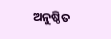ଅନୁଷ୍ଠିତ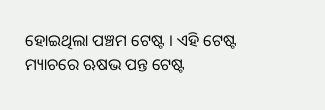ହୋଇଥିଲା ପଞ୍ଚମ ଟେଷ୍ଟ । ଏହି ଟେଷ୍ଟ ମ୍ୟାଚରେ ଋଷଭ ପନ୍ତ ଟେଷ୍ଟ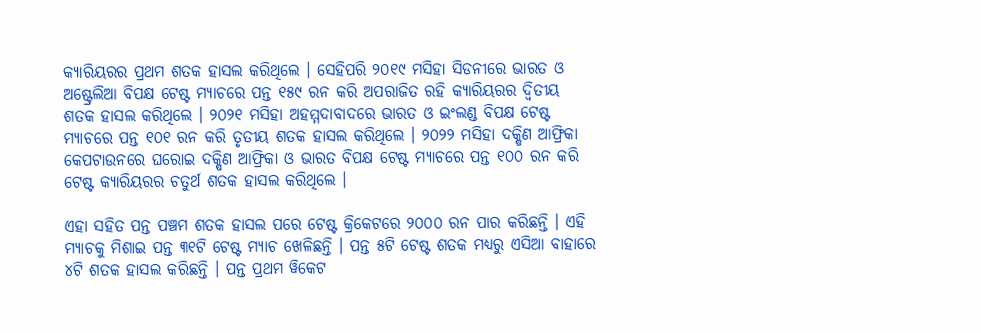କ୍ୟାରିୟରର ପ୍ରଥମ ଶତକ ହାସଲ କରିଥିଲେ । ସେହିପରି ୨୦୧୯ ମସିହା ସିଡନୀରେ ଭାରତ ଓ ଅଷ୍ଟ୍ରେଲିଆ ବିପକ୍ଷ ଟେଷ୍ଟ ମ୍ୟାଚରେ ପନ୍ତ ୧୫୯ ରନ କରି ଅପରାଜିତ ରହି କ୍ୟାରିୟରର ଦ୍ବିତୀୟ ଶତକ ହାସଲ କରିଥିଲେ । ୨୦୨୧ ମସିହା ଅହମ୍ମଦାବାଦରେ ଭାରତ ଓ ଇଂଲଣ୍ଡ ବିପକ୍ଷ ଟେଷ୍ଟ ମ୍ୟାଚରେ ପନ୍ତ ୧୦୧ ରନ କରି ତୃତୀୟ ଶତକ ହାସଲ କରିଥିଲେ । ୨୦୨୨ ମସିହା ଦକ୍ଷିଣ ଆଫ୍ରିକା କେପଟାଉନରେ ଘରୋଇ ଦକ୍ଷିଣ ଆଫ୍ରିକା ଓ ଭାରତ ବିପକ୍ଷ ଟେଷ୍ଟ ମ୍ୟାଚରେ ପନ୍ତ ୧୦୦ ରନ କରି ଟେଷ୍ଟ କ୍ୟାରିୟରର ଚତୁର୍ଥ ଶତକ ହାସଲ କରିଥିଲେ ।

ଏହା ସହିତ ପନ୍ତ ପଞ୍ଚମ ଶତକ ହାସଲ ପରେ ଟେଷ୍ଟ କ୍ରିକେଟରେ ୨୦୦୦ ରନ ପାର କରିଛନ୍ତି । ଏହି ମ୍ୟାଚକୁ ମିଶାଇ ପନ୍ତ ୩୧ଟି ଟେଷ୍ଟ ମ୍ୟାଚ ଖେଳିଛନ୍ତି । ପନ୍ତ ୫ଟି ଟେଷ୍ଟ ଶତକ ମଧ୍ୟରୁ ଏସିଆ ବାହାରେ ୪ଟି ଶତକ ହାସଲ କରିଛନ୍ତି । ପନ୍ତ ପ୍ରଥମ ୱିକେଟ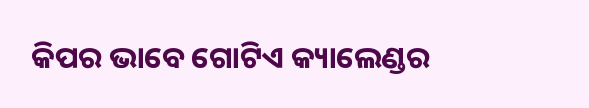କିପର ଭାବେ ଗୋଟିଏ କ୍ୟାଲେଣ୍ଡର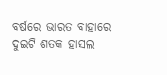ବର୍ଷରେ ଭାରତ ବାହାରେ ଦୁଇଟି ଶତକ ହାସଲ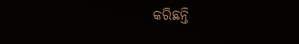କରିଛନ୍ତି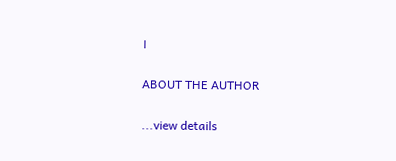।

ABOUT THE AUTHOR

...view details